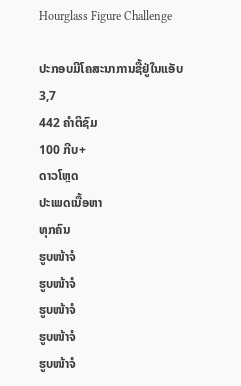Hourglass Figure Challenge

ປະກອບມີໂຄສະນາການຊື້ຢູ່ໃນແອັບ
3,7
442 ຄຳຕິຊົມ
100 ກີບ+
ດາວໂຫຼດ
ປະເພດເນື້ອຫາ
ທຸກຄົນ
ຮູບໜ້າຈໍ
ຮູບໜ້າຈໍ
ຮູບໜ້າຈໍ
ຮູບໜ້າຈໍ
ຮູບໜ້າຈໍ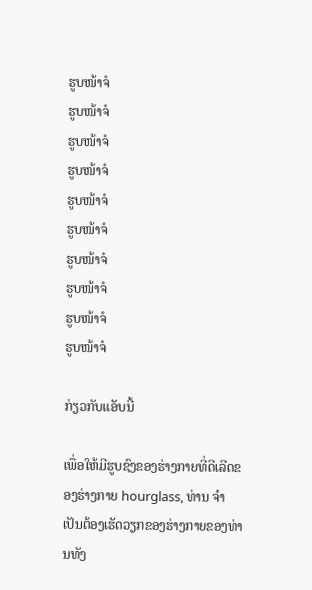ຮູບໜ້າຈໍ
ຮູບໜ້າຈໍ
ຮູບໜ້າຈໍ
ຮູບໜ້າຈໍ
ຮູບໜ້າຈໍ
ຮູບໜ້າຈໍ
ຮູບໜ້າຈໍ
ຮູບໜ້າຈໍ
ຮູບໜ້າຈໍ
ຮູບໜ້າຈໍ

ກ່ຽວກັບແອັບນີ້

ເພື່ອໃຫ້ມີຮູບຊົງຂອງຮ່າງກາຍທີ່ດີເລີດຂອງຮ່າງກາຍ hourglass, ທ່ານ ຈຳ ເປັນຕ້ອງເຮັດວຽກຂອງຮ່າງກາຍຂອງທ່ານທັງ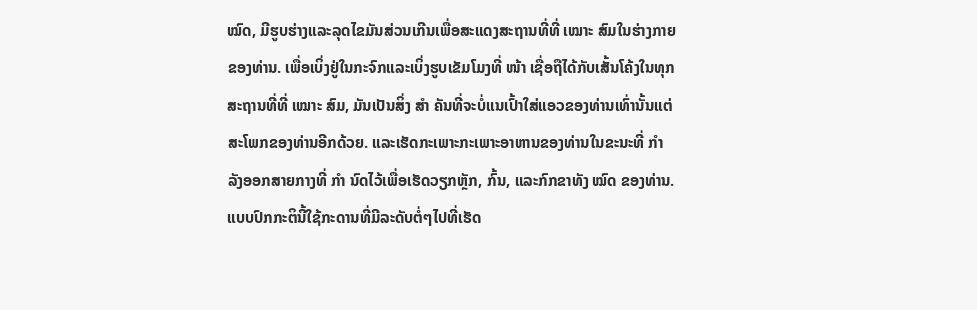ໝົດ, ມີຮູບຮ່າງແລະລຸດໄຂມັນສ່ວນເກີນເພື່ອສະແດງສະຖານທີ່ທີ່ ເໝາະ ສົມໃນຮ່າງກາຍຂອງທ່ານ. ເພື່ອເບິ່ງຢູ່ໃນກະຈົກແລະເບິ່ງຮູບເຂັມໂມງທີ່ ໜ້າ ເຊື່ອຖືໄດ້ກັບເສັ້ນໂຄ້ງໃນທຸກສະຖານທີ່ທີ່ ເໝາະ ສົມ, ມັນເປັນສິ່ງ ສຳ ຄັນທີ່ຈະບໍ່ແນເປົ້າໃສ່ແອວຂອງທ່ານເທົ່ານັ້ນແຕ່ສະໂພກຂອງທ່ານອີກດ້ວຍ. ແລະເຮັດກະເພາະກະເພາະອາຫານຂອງທ່ານໃນຂະນະທີ່ ກຳ ລັງອອກສາຍກາງທີ່ ກຳ ນົດໄວ້ເພື່ອເຮັດວຽກຫຼັກ, ກົ້ນ, ແລະກົກຂາທັງ ໝົດ ຂອງທ່ານ. ແບບປົກກະຕິນີ້ໃຊ້ກະດານທີ່ມີລະດັບຕໍ່ໆໄປທີ່ເຮັດ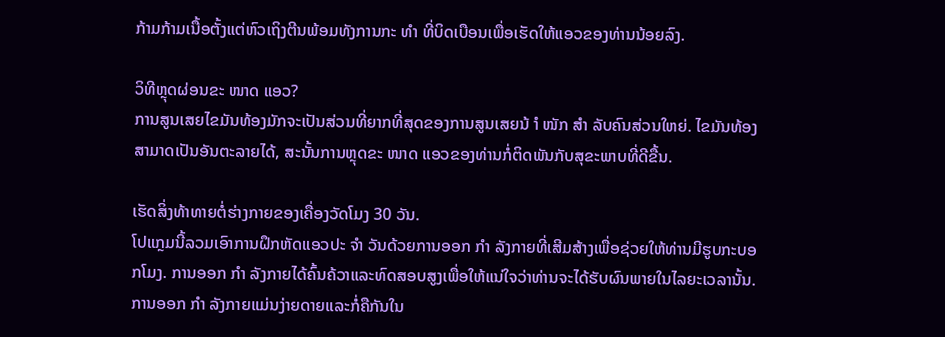ກ້າມກ້າມເນື້ອຕັ້ງແຕ່ຫົວເຖິງຕີນພ້ອມທັງການກະ ທຳ ທີ່ບິດເບືອນເພື່ອເຮັດໃຫ້ແອວຂອງທ່ານນ້ອຍລົງ.

ວິທີຫຼຸດຜ່ອນຂະ ໜາດ ແອວ?
ການສູນເສຍໄຂມັນທ້ອງມັກຈະເປັນສ່ວນທີ່ຍາກທີ່ສຸດຂອງການສູນເສຍນ້ ຳ ໜັກ ສຳ ລັບຄົນສ່ວນໃຫຍ່. ໄຂມັນທ້ອງສາມາດເປັນອັນຕະລາຍໄດ້, ສະນັ້ນການຫຼຸດຂະ ໜາດ ແອວຂອງທ່ານກໍ່ຕິດພັນກັບສຸຂະພາບທີ່ດີຂື້ນ.

ເຮັດສິ່ງທ້າທາຍຕໍ່ຮ່າງກາຍຂອງເຄື່ອງວັດໂມງ 30 ວັນ.
ໂປແກຼມນີ້ລວມເອົາການຝຶກຫັດແອວປະ ຈຳ ວັນດ້ວຍການອອກ ກຳ ລັງກາຍທີ່ເສີມສ້າງເພື່ອຊ່ວຍໃຫ້ທ່ານມີຮູບກະບອກໂມງ. ການອອກ ກຳ ລັງກາຍໄດ້ຄົ້ນຄ້ວາແລະທົດສອບສູງເພື່ອໃຫ້ແນ່ໃຈວ່າທ່ານຈະໄດ້ຮັບຜົນພາຍໃນໄລຍະເວລານັ້ນ. ການອອກ ກຳ ລັງກາຍແມ່ນງ່າຍດາຍແລະກໍ່ຄືກັນໃນ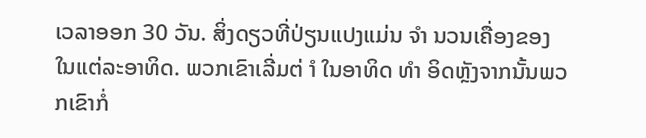ເວລາອອກ 30 ວັນ. ສິ່ງດຽວທີ່ປ່ຽນແປງແມ່ນ ຈຳ ນວນເຄື່ອງຂອງໃນແຕ່ລະອາທິດ. ພວກເຂົາເລີ່ມຕ່ ຳ ໃນອາທິດ ທຳ ອິດຫຼັງຈາກນັ້ນພວກເຂົາກໍ່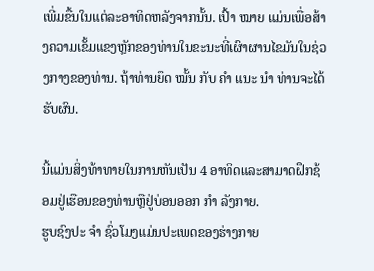ເພີ່ມຂື້ນໃນແຕ່ລະອາທິດຫລັງຈາກນັ້ນ. ເປົ້າ ໝາຍ ແມ່ນເພື່ອສ້າງຄວາມເຂັ້ມແຂງຫຼັກຂອງທ່ານໃນຂະນະທີ່ເຜົາຜານໄຂມັນໃນຊ່ວງກາງຂອງທ່ານ. ຖ້າທ່ານຍຶດ ໝັ້ນ ກັບ ຄຳ ແນະ ນຳ ທ່ານຈະໄດ້ຮັບຜົນ.

ນີ້ແມ່ນສິ່ງທ້າທາຍໃນການຫັນເປັນ 4 ອາທິດແລະສາມາດຝຶກຊ້ອມຢູ່ເຮືອນຂອງທ່ານຫຼືຢູ່ບ່ອນອອກ ກຳ ລັງກາຍ.
ຮູບຊົງປະ ຈຳ ຊົ່ວໂມງແມ່ນປະເພດຂອງຮ່າງກາຍ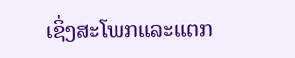ເຊິ່ງສະໂພກແລະແຕກ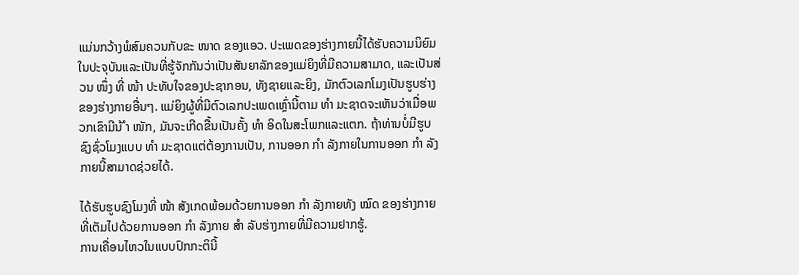ແມ່ນກວ້າງພໍສົມຄວນກັບຂະ ໜາດ ຂອງແອວ. ປະເພດຂອງຮ່າງກາຍນີ້ໄດ້ຮັບຄວາມນິຍົມໃນປະຈຸບັນແລະເປັນທີ່ຮູ້ຈັກກັນວ່າເປັນສັນຍາລັກຂອງແມ່ຍິງທີ່ມີຄວາມສາມາດ, ແລະເປັນສ່ວນ ໜຶ່ງ ທີ່ ໜ້າ ປະທັບໃຈຂອງປະຊາກອນ, ທັງຊາຍແລະຍິງ, ມັກຕົວເລກໂມງເປັນຮູບຮ່າງຂອງຮ່າງກາຍອື່ນໆ. ແມ່ຍິງຜູ້ທີ່ມີຕົວເລກປະເພດເຫຼົ່ານີ້ຕາມ ທຳ ມະຊາດຈະເຫັນວ່າເມື່ອພວກເຂົາມີນ້ ຳ ໜັກ, ມັນຈະເກີດຂື້ນເປັນຄັ້ງ ທຳ ອິດໃນສະໂພກແລະແຕກ. ຖ້າທ່ານບໍ່ມີຮູບຊົງຊົ່ວໂມງແບບ ທຳ ມະຊາດແຕ່ຕ້ອງການເປັນ, ການອອກ ກຳ ລັງກາຍໃນການອອກ ກຳ ລັງກາຍນີ້ສາມາດຊ່ວຍໄດ້.

ໄດ້ຮັບຮູບຊົງໂມງທີ່ ໜ້າ ສັງເກດພ້ອມດ້ວຍການອອກ ກຳ ລັງກາຍທັງ ໝົດ ຂອງຮ່າງກາຍທີ່ເຕັມໄປດ້ວຍການອອກ ກຳ ລັງກາຍ ສຳ ລັບຮ່າງກາຍທີ່ມີຄວາມຢາກຮູ້.
ການເຄື່ອນໄຫວໃນແບບປົກກະຕິນີ້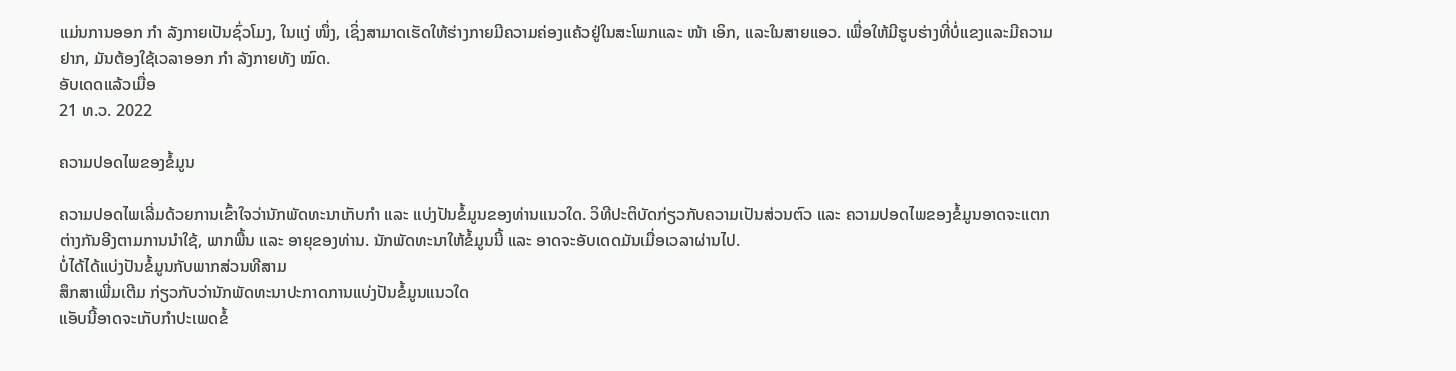ແມ່ນການອອກ ກຳ ລັງກາຍເປັນຊົ່ວໂມງ, ໃນແງ່ ໜຶ່ງ, ເຊິ່ງສາມາດເຮັດໃຫ້ຮ່າງກາຍມີຄວາມຄ່ອງແຄ້ວຢູ່ໃນສະໂພກແລະ ໜ້າ ເອິກ, ແລະໃນສາຍແອວ. ເພື່ອໃຫ້ມີຮູບຮ່າງທີ່ບໍ່ແຂງແລະມີຄວາມຢາກ, ມັນຕ້ອງໃຊ້ເວລາອອກ ກຳ ລັງກາຍທັງ ໝົດ.
ອັບເດດແລ້ວເມື່ອ
21 ທ.ວ. 2022

ຄວາມປອດໄພຂອງຂໍ້ມູນ

ຄວາມປອດໄພເລີ່ມດ້ວຍການເຂົ້າໃຈວ່ານັກພັດທະນາເກັບກຳ ແລະ ແບ່ງປັນຂໍ້ມູນຂອງທ່ານແນວໃດ. ວິທີປະຕິບັດກ່ຽວກັບຄວາມເປັນສ່ວນຕົວ ແລະ ຄວາມປອດໄພຂອງຂໍ້ມູນອາດຈະແຕກຕ່າງກັນອີງຕາມການນຳໃຊ້, ພາກພື້ນ ແລະ ອາຍຸຂອງທ່ານ. ນັກພັດທະນາໃຫ້ຂໍ້ມູນນີ້ ແລະ ອາດຈະອັບເດດມັນເມື່ອເວລາຜ່ານໄປ.
ບໍ່ໄດ້ໄດ້ແບ່ງປັນຂໍ້ມູນກັບພາກສ່ວນທີສາມ
ສຶກສາເພີ່ມເຕີມ ກ່ຽວກັບວ່ານັກພັດທະນາປະກາດການແບ່ງປັນຂໍ້ມູນແນວໃດ
ແອັບນີ້ອາດຈະເກັບກຳປະເພດຂໍ້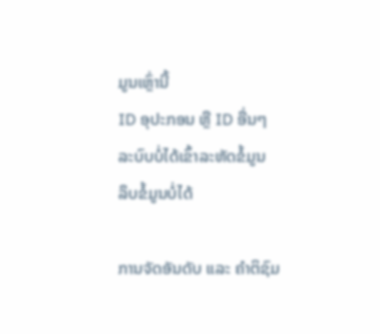ມູນເຫຼົ່ານີ້
ID ອຸປະກອນ ຫຼື ID ອື່ນໆ
ລະບົບບໍ່ໄດ້ເຂົ້າລະຫັດຂໍ້ມູນ
ລຶບຂໍ້ມູນບໍ່ໄດ້

ການຈັດອັນດັບ ແລະ ຄຳຕິຊົມ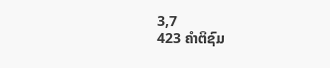3,7
423 ຄຳຕິຊົມ